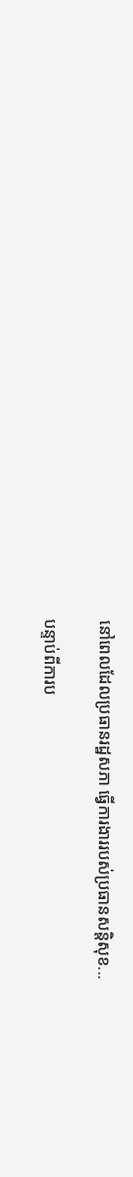នៅពេលដែលប្រធានរដ្ឋសភា ធ្វើការងាររបស់ប្រធានសន្តិសុខ...

បន្ទាប់ពីការប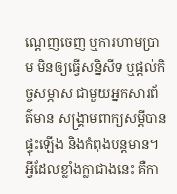ណ្ដេញចេញ ឬការហាមប្រាម មិនឲ្យធ្វើសន្និសីទ ឬផ្ដល់កិច្ចសម្ភាស ជាមួយអ្នកសារព័ត៌មាន សង្គ្រាមពាក្យសម្ដីបានផ្ទុះឡើង និងកំពុងបន្តមាន។ អ្វីដែលខ្លាំងក្លាជាងនេះ គឺកា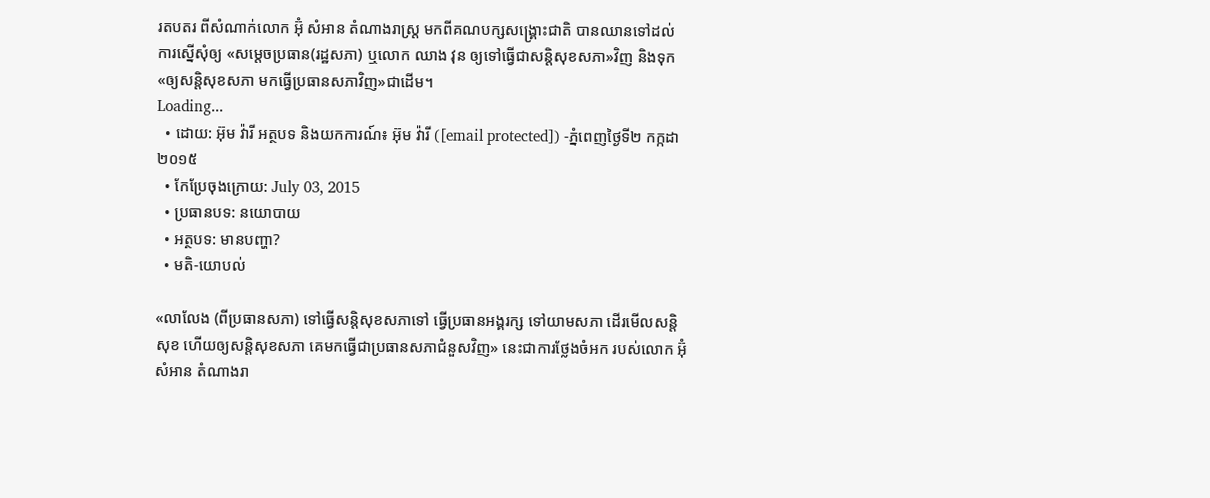រតបតរ ពីសំណាក់លោក អ៊ុំ សំអាន តំណាងរាស្ត្រ មកពីគណបក្សសង្គ្រោះជាតិ បានឈានទៅដល់ ការស្នើសុំឲ្យ «សម្តេចប្រធាន(រដ្ឋសភា) ឬលោក ឈាង វុន ឲ្យទៅធ្វើជាសន្តិសុខសភា»វិញ និងទុក«ឲ្យសន្តិសុខសភា មកធ្វើប្រធានសភាវិញ»ជាដើម។
Loading...
  • ដោយ: អ៊ុម វ៉ារី អត្ថបទ និងយកការណ៍៖ អ៊ុម វ៉ារី ([email protected]) -ភ្នំពេញថ្ងៃទី២ កក្កដា ២០១៥
  • កែប្រែចុងក្រោយ: July 03, 2015
  • ប្រធានបទ: នយោបាយ
  • អត្ថបទ: មានបញ្ហា?
  • មតិ-យោបល់

«លាលែង (ពីប្រធានសភា) ទៅធ្វើសន្តិសុខសភាទៅ ធ្វើប្រធានអង្គរក្ស ទៅយាមសភា ដើរមើលសន្តិសុខ ហើយឲ្យសន្តិសុខសភា គេមកធ្វើជាប្រធានសភាជំនួសវិញ» នេះជាការថ្លែងចំអក របស់លោក អ៊ុំ សំអាន តំណាងរា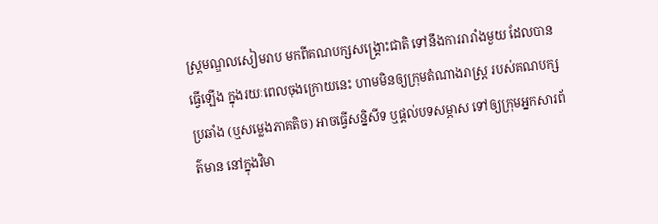ស្ត្រមណ្ឌលសៀមរាប មកពីគណបក្សសង្គ្រោះជាតិ ទៅនឹងការរារាំងមួយ ដែលបានធ្វើឡើង ក្នុងរយៈពេលចុងក្រោយនេះ ហាមមិនឲ្យក្រុមតំណាងរាស្ត្រ របស់គណបក្សប្រឆាំង (ឬសម្លេងភាគតិច) អាចធ្វើសន្និសីទ ឬផ្ដល់បទសម្ភាស ទៅឲ្យក្រុមអ្នកសារព័ត៌មាន នៅក្នុងវិមា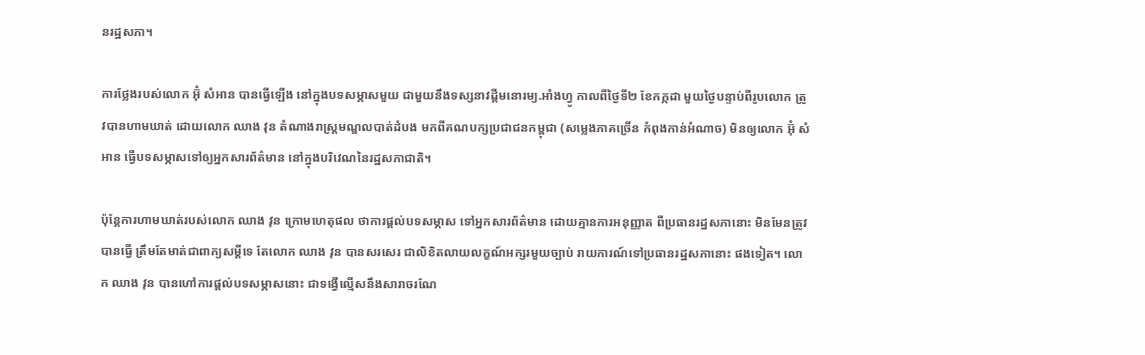នរដ្ឋសភា។

ការថ្លែងរបស់លោក អ៊ុំ សំអាន បានធ្វើឡើង នៅក្នុងបទសម្ភាសមួយ ជាមួយនឹងទស្សនាវដ្ដីមនោរម្យ.អាំងហ្វូ កាលពីថ្ងៃទី២ ខែកក្កដា មួយថ្ងៃបន្ទាប់ពីរូបលោក ត្រូវបានហាមឃាត់ ដោយលោក ឈាង វុន តំណាងរាស្ត្រមណ្ឌលបាត់ដំបង មកពីគណបក្សប្រជាជនកម្ពុជា (សម្លេងភាគច្រើន កំពុងកាន់អំណាច) មិនឲ្យលោក អ៊ុំ សំអាន ធ្វើបទសម្ភាសទៅឲ្យអ្នកសារព័ត៌មាន នៅក្នុងបរិវេណនៃរដ្ឋសភាជាតិ។

ប៉ុន្តែការហាមឃាត់របស់លោក ឈាង វុន ក្រោមហេតុផល ថាការផ្ដល់បទសម្ភាស ទៅអ្នកសារព័ត៌មាន ដោយគ្មានការអនុញ្ញាត ពីប្រធានរដ្ឋសភានោះ មិនមែនត្រូវបានធ្វើ ត្រឹមតែមាត់ជាពាក្យសម្ដីទេ តែលោក ឈាង វុន បានសរសេរ ជាលិខិតលាយលក្ខណ៍អក្សរមួយច្បាប់ រាយការណ៍ទៅប្រធានរដ្ឋសភានោះ ផងទៀត។ លោក ឈាង វុន បានហៅការផ្ដល់បទសម្ភាសនោះ ជាទង្វើល្មើសនឹងសារាចរណែ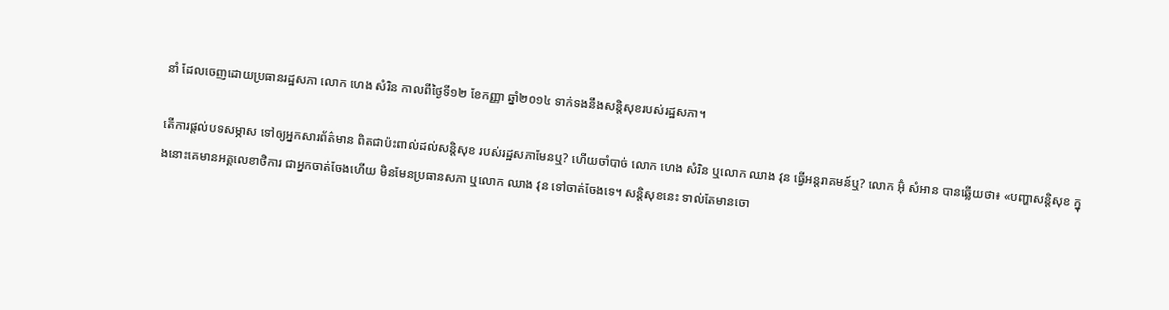នាំ ដែលចេញដោយប្រធានរដ្ឋសភា លោក ហេង សំរិន កាលពីថ្ងៃទី១២ ខែកញ្ញា ឆ្នាំ២០១៤ ទាក់ទងនឹងសន្តិសុខរបស់រដ្ឋសភា។

តើការផ្ដល់បទសម្ភាស ទៅឲ្យអ្នកសារព័ត៌មាន ពិតជាប៉ះពាល់ដល់សន្តិសុខ របស់រដ្ឋសភាមែនឬ? ហើយចាំបាច់ លោក ហេង សំរិន ឬលោក ឈាង វុន ធ្វើអន្តរាគមន៍ឬ? លោក អ៊ុំ សំអាន បានឆ្លើយថា៖ «បញ្ហាសន្តិសុខ ក្នុងនោះគេមានអគ្គលេខាថិការ ជាអ្នកចាត់ចែងហើយ មិនមែនប្រធានសភា ឬលោក ឈាង វុន ទៅចាត់ចែងទេ។ សន្តិសុខនេះ ទាល់តែមានចោ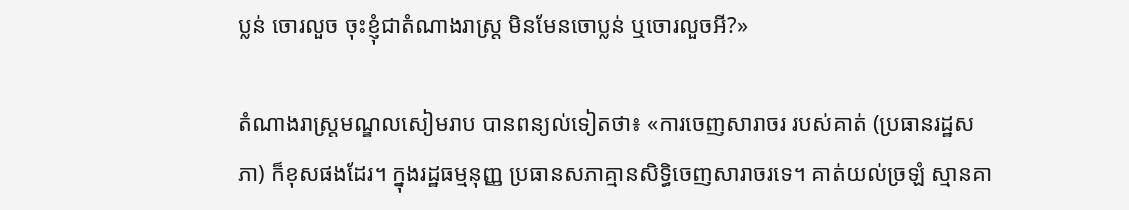ប្លន់ ចោរលួច ចុះខ្ញុំជាតំណាងរាស្រ្ត មិនមែនចោប្លន់ ឬចោរលួចអី?»

តំណាងរាស្ត្រមណ្ឌលសៀមរាប បានពន្យល់ទៀតថា៖ «ការចេញសារាចរ របស់គាត់ (ប្រធានរដ្ឋសភា) ក៏ខុសផងដែរ។ ក្នុងរដ្ឋធម្មនុញ្ញ ប្រធានសភាគ្មានសិទ្ធិចេញសារាចរទេ។ គាត់យល់ច្រឡំ ស្មានគា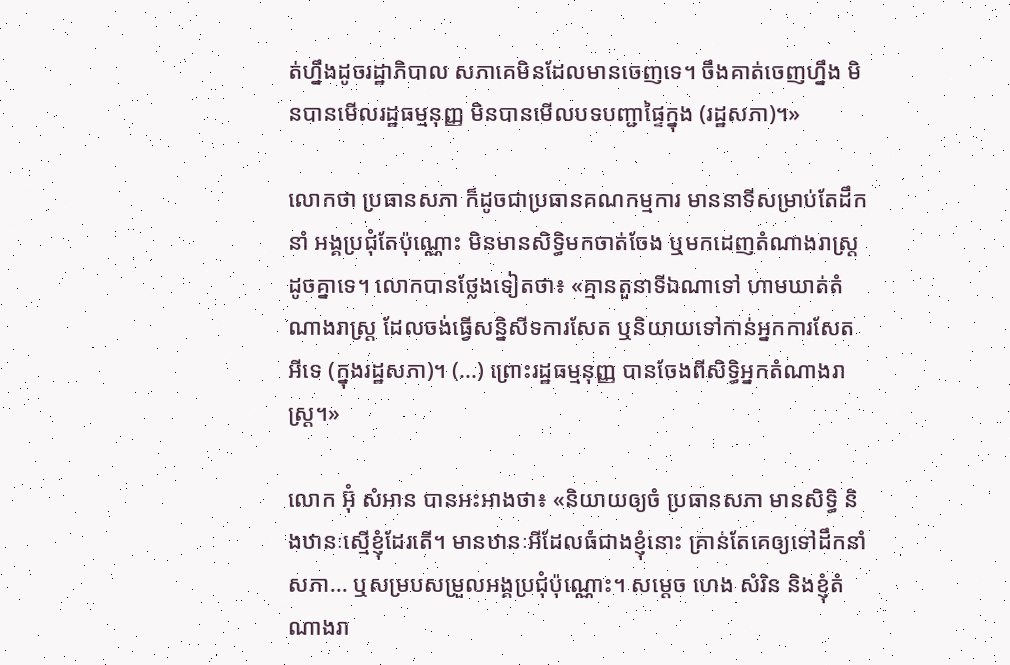ត់ហ្នឹងដូចរដ្ឋាភិបាល សភាគេមិនដែលមានចេញទេ។ ចឹងគាត់ចេញហ្នឹង មិនបានមើលរដ្ឋធម្មនុញ្ញ មិនបានមើលបទបញ្ជាផ្ទៃក្នុង (រដ្ឋសភា)។»

លោកថា ប្រធានសភា ក៏ដូចជាប្រធានគណកម្មការ មាននាទីសម្រាប់តែដឹកនាំ អង្គប្រជុំតែប៉ុណ្ណោះ មិនមានសិទ្ធិមកចាត់ចែង ឬមកដេញតំណាងរាស្រ្តដូចគ្នាទេ។ លោកបានថ្លែងទៀតថា៖ «គ្មានតួនាទីឯណាទៅ ហាមឃាត់តំណាងរាស្រ្ត ដែលចង់ធ្វើសន្និសីទការសែត ឬនិយាយទៅកាន់អ្នកការសែតអីទេ (ក្នុងរដ្ឋសភា)។ (...) ព្រោះរដ្ឋធម្មនុញ្ញ បានចែងពីសិទ្ធិអ្នកតំណាងរាស្រ្ត។»

លោក អ៊ុំ សំអាន បានអះអាងថា៖ «និយាយឲ្យចំ ប្រធានសភា មានសិទ្ធិ និងឋានៈស្មើខ្ញុំដែរតើ។ មានឋានៈអីដែលធំជាងខ្ញុំនោះ គ្រាន់តែគេឲ្យទៅដឹកនាំសភា... ឬសម្របសម្រួលអង្គប្រជុំប៉ុណ្ណោះ។ សម្ដេច ហេង សំរិន និងខ្ញុំតំណាងរា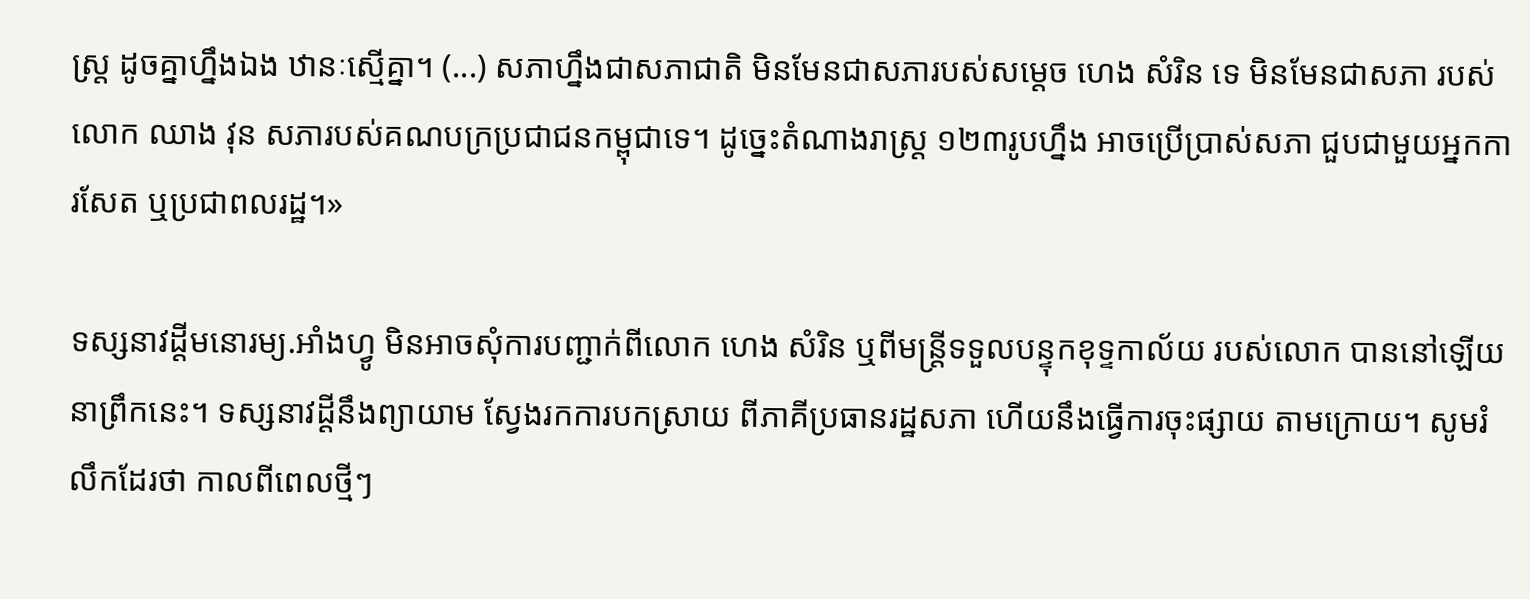ស្រ្ត ដូចគ្នាហ្នឹងឯង ឋានៈស្មើគ្នា។ (...) សភាហ្នឹងជាសភាជាតិ មិនមែនជាសភារបស់សម្ដេច ហេង សំរិន ទេ មិនមែនជាសភា របស់លោក ឈាង វុន សភារបស់គណបក្រប្រជាជនកម្ពុជាទេ។ ដូច្នេះតំណាងរាស្រ្ត ១២៣រូបហ្នឹង អាចប្រើប្រាស់សភា ជួបជាមួយអ្នកការសែត ឬប្រជាពលរដ្ឋ។»

ទស្សនាវដ្តីមនោរម្យ.អាំងហ្វូ មិនអាចសុំការបញ្ជាក់ពីលោក ហេង សំរិន ឬពីមន្ត្រីទទួលបន្ទុកខុទ្ទកាល័យ របស់លោក បាននៅឡើយ នាព្រឹកនេះ។ ទស្សនាវដ្ដីនឹងព្យាយាម ស្វែងរកការបកស្រាយ ពីភាគីប្រធានរដ្ឋសភា ហើយនឹងធ្វើការចុះផ្សាយ តាមក្រោយ។ សូមរំលឹកដែរថា កាលពីពេលថ្មីៗ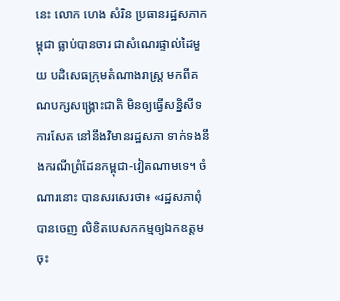នេះ លោក ហេង សំរិន ប្រធានរដ្ឋសភាកម្ពុជា ធ្លាប់បានចារ ជាសំណេរផ្ទាល់ដៃមួយ បដិសេធក្រុមតំណាងរាស្ត្រ មកពីគណបក្សសង្គ្រោះជាតិ មិនឲ្យធ្វើសន្និសីទការសែត នៅនឹងវិមានរដ្ឋសភា ទាក់ទងនឹងករណីព្រំដែនកម្ពុជា-វៀតណាមទេ។ ចំណារនោះ បានសរសេរថា៖ «រដ្ឋសភាពុំបានចេញ លិខិតបេសកកម្មឲ្យឯកឧត្តម ចុះ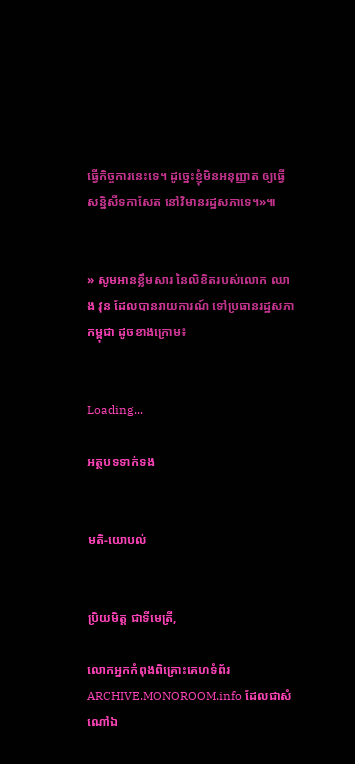ធ្វើកិច្ចការនេះទេ។ ដូច្នេះខ្ញុំមិនអនុញ្ញាត ឲ្យធ្វើសន្និសីទកាសែត នៅវិមានរដ្ឋសភាទេ។»៕


» សូមអានខ្លឹមសារ នៃលិខិតរបស់លោក ឈាង វុន ដែលបានរាយការណ៍ ទៅប្រធានរដ្ឋសភាកម្ពុជា ដូចខាងក្រោម៖


Loading...

អត្ថបទទាក់ទង


មតិ-យោបល់


ប្រិយមិត្ត ជាទីមេត្រី,

លោកអ្នកកំពុងពិគ្រោះគេហទំព័រ ARCHIVE.MONOROOM.info ដែលជាសំណៅឯ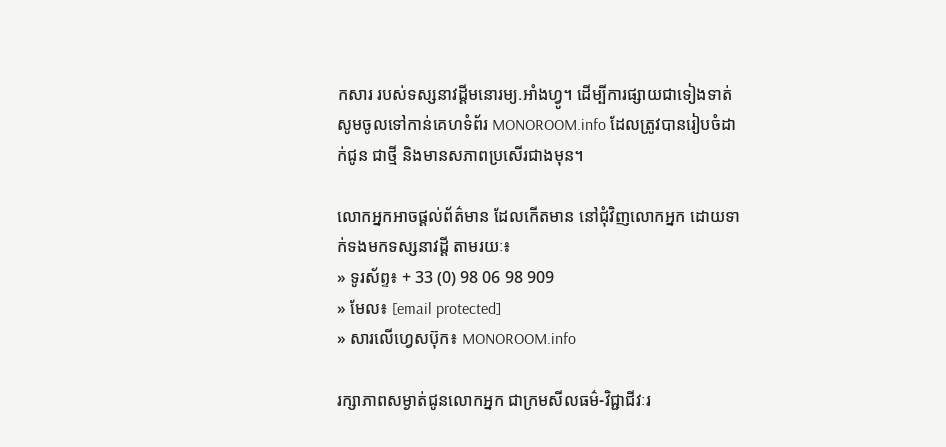កសារ របស់ទស្សនាវដ្ដីមនោរម្យ.អាំងហ្វូ។ ដើម្បីការផ្សាយជាទៀងទាត់ សូមចូលទៅកាន់គេហទំព័រ MONOROOM.info ដែលត្រូវបានរៀបចំដាក់ជូន ជាថ្មី និងមានសភាពប្រសើរជាងមុន។

លោកអ្នកអាចផ្ដល់ព័ត៌មាន ដែលកើតមាន នៅជុំវិញលោកអ្នក ដោយទាក់ទងមកទស្សនាវដ្ដី តាមរយៈ៖
» ទូរស័ព្ទ៖ + 33 (0) 98 06 98 909
» មែល៖ [email protected]
» សារលើហ្វេសប៊ុក៖ MONOROOM.info

រក្សាភាពសម្ងាត់ជូនលោកអ្នក ជាក្រមសីលធម៌-វិជ្ជាជីវៈរ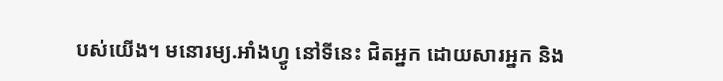បស់យើង។ មនោរម្យ.អាំងហ្វូ នៅទីនេះ ជិតអ្នក ដោយសារអ្នក និង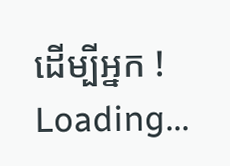ដើម្បីអ្នក !
Loading...